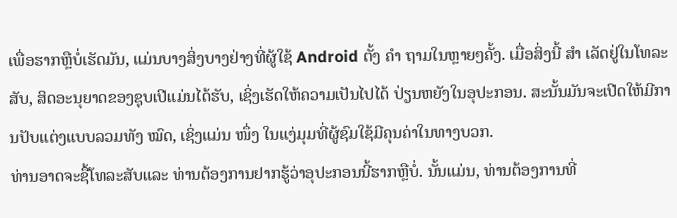ເພື່ອຮາກຫຼືບໍ່ເຮັດມັນ, ແມ່ນບາງສິ່ງບາງຢ່າງທີ່ຜູ້ໃຊ້ Android ຕັ້ງ ຄຳ ຖາມໃນຫຼາຍໆຄັ້ງ. ເມື່ອສິ່ງນີ້ ສຳ ເລັດຢູ່ໃນໂທລະສັບ, ສິດອະນຸຍາດຂອງຊຸບເປີແມ່ນໄດ້ຮັບ, ເຊິ່ງເຮັດໃຫ້ຄວາມເປັນໄປໄດ້ ປ່ຽນຫຍັງໃນອຸປະກອນ. ສະນັ້ນມັນຈະເປີດໃຫ້ມີການປັບແຕ່ງແບບລວມທັງ ໝົດ, ເຊິ່ງແມ່ນ ໜຶ່ງ ໃນແງ່ມຸມທີ່ຜູ້ຊົມໃຊ້ມີຄຸນຄ່າໃນທາງບວກ.
ທ່ານອາດຈະຊື້ໂທລະສັບແລະ ທ່ານຕ້ອງການຢາກຮູ້ວ່າອຸປະກອນນີ້ຮາກຫຼືບໍ່. ນັ້ນແມ່ນ, ທ່ານຕ້ອງການທີ່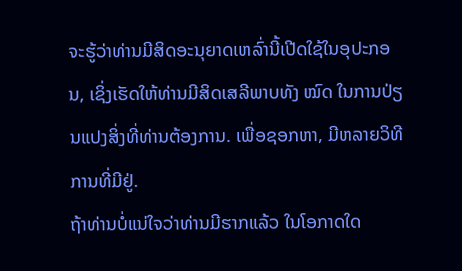ຈະຮູ້ວ່າທ່ານມີສິດອະນຸຍາດເຫລົ່ານີ້ເປີດໃຊ້ໃນອຸປະກອນ, ເຊິ່ງເຮັດໃຫ້ທ່ານມີສິດເສລີພາບທັງ ໝົດ ໃນການປ່ຽນແປງສິ່ງທີ່ທ່ານຕ້ອງການ. ເພື່ອຊອກຫາ, ມີຫລາຍວິທີການທີ່ມີຢູ່.
ຖ້າທ່ານບໍ່ແນ່ໃຈວ່າທ່ານມີຮາກແລ້ວ ໃນໂອກາດໃດ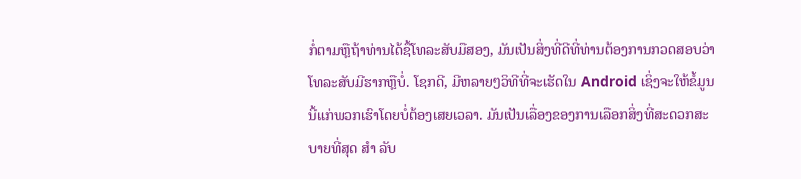ກໍ່ຕາມຫຼືຖ້າທ່ານໄດ້ຊື້ໂທລະສັບມືສອງ, ມັນເປັນສິ່ງທີ່ດີທີ່ທ່ານຕ້ອງການກວດສອບວ່າໂທລະສັບມີຮາກຫຼືບໍ່. ໂຊກດີ, ມີຫລາຍໆວິທີທີ່ຈະເຮັດໃນ Android ເຊິ່ງຈະໃຫ້ຂໍ້ມູນນີ້ແກ່ພວກເຮົາໂດຍບໍ່ຕ້ອງເສຍເວລາ. ມັນເປັນເລື່ອງຂອງການເລືອກສິ່ງທີ່ສະດວກສະບາຍທີ່ສຸດ ສຳ ລັບ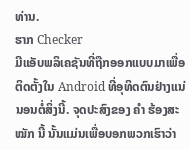ທ່ານ.
ຮາກ Checker
ມີແອັບພລິເຄຊັນທີ່ຖືກອອກແບບມາເພື່ອຕິດຕັ້ງໃນ Android ທີ່ອຸທິດຕົນຢ່າງແນ່ນອນຕໍ່ສິ່ງນີ້. ຈຸດປະສົງຂອງ ຄຳ ຮ້ອງສະ ໝັກ ນີ້ ນັ້ນແມ່ນເພື່ອບອກພວກເຮົາວ່າ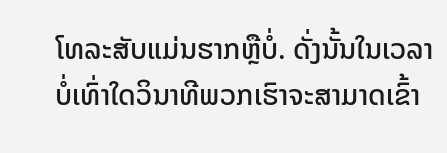ໂທລະສັບແມ່ນຮາກຫຼືບໍ່. ດັ່ງນັ້ນໃນເວລາບໍ່ເທົ່າໃດວິນາທີພວກເຮົາຈະສາມາດເຂົ້າ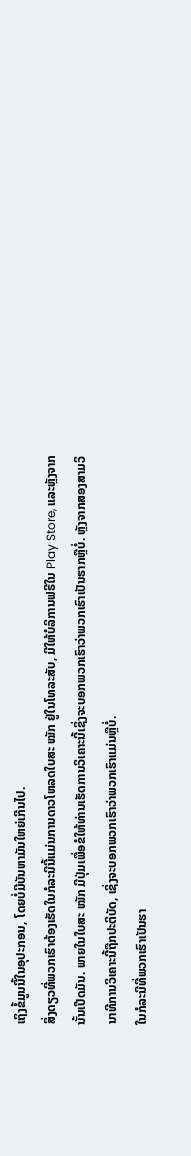ເຖິງຂໍ້ມູນນີ້ໃນອຸປະກອນ, ໂດຍບໍ່ມີບັນຫາມັນໃຫຍ່ເກີນໄປ.
ສິ່ງດຽວທີ່ພວກເຮົາຕ້ອງເຮັດໃນກໍລະນີນີ້ແມ່ນການດາວໂຫລດໃບສະ ໝັກ ຢູ່ໃນໂທລະສັບ, ມີໃຫ້ບໍລິການຟຣີໃນ Play Store, ແລະຫຼັງຈາກນັ້ນເປີດມັນ. ພາຍໃນໃບສະ ໝັກ ມີປຸ່ມເພື່ອຂໍໃຫ້ທ່ານເຮັດການວິເຄາະນີ້ເຊິ່ງຈະບອກພວກເຮົາວ່າພວກເຮົາເປັນຮາກຫຼືບໍ່. ຫຼັງຈາກສອງສາມວິນາທີການວິເຄາະນີ້ຖືກປະຕິບັດ, ເຊິ່ງຈະບອກພວກເຮົາວ່າພວກເຮົາແມ່ນຫຼືບໍ່.
ໃນກໍລະນີທີ່ພວກເຮົາເປັນຮາ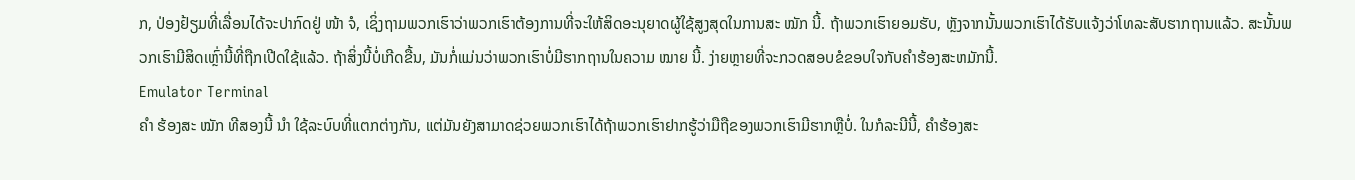ກ, ປ່ອງຢ້ຽມທີ່ເລື່ອນໄດ້ຈະປາກົດຢູ່ ໜ້າ ຈໍ, ເຊິ່ງຖາມພວກເຮົາວ່າພວກເຮົາຕ້ອງການທີ່ຈະໃຫ້ສິດອະນຸຍາດຜູ້ໃຊ້ສູງສຸດໃນການສະ ໝັກ ນີ້. ຖ້າພວກເຮົາຍອມຮັບ, ຫຼັງຈາກນັ້ນພວກເຮົາໄດ້ຮັບແຈ້ງວ່າໂທລະສັບຮາກຖານແລ້ວ. ສະນັ້ນພວກເຮົາມີສິດເຫຼົ່ານີ້ທີ່ຖືກເປີດໃຊ້ແລ້ວ. ຖ້າສິ່ງນີ້ບໍ່ເກີດຂື້ນ, ມັນກໍ່ແມ່ນວ່າພວກເຮົາບໍ່ມີຮາກຖານໃນຄວາມ ໝາຍ ນີ້. ງ່າຍຫຼາຍທີ່ຈະກວດສອບຂໍຂອບໃຈກັບຄໍາຮ້ອງສະຫມັກນີ້.
Emulator Terminal
ຄຳ ຮ້ອງສະ ໝັກ ທີສອງນີ້ ນຳ ໃຊ້ລະບົບທີ່ແຕກຕ່າງກັນ, ແຕ່ມັນຍັງສາມາດຊ່ວຍພວກເຮົາໄດ້ຖ້າພວກເຮົາຢາກຮູ້ວ່າມືຖືຂອງພວກເຮົາມີຮາກຫຼືບໍ່. ໃນກໍລະນີນີ້, ຄໍາຮ້ອງສະ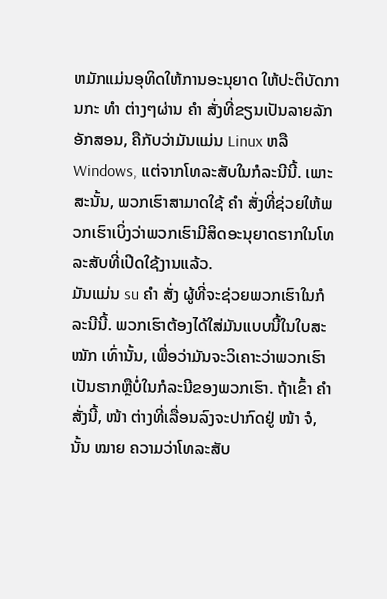ຫມັກແມ່ນອຸທິດໃຫ້ການອະນຸຍາດ ໃຫ້ປະຕິບັດການກະ ທຳ ຕ່າງໆຜ່ານ ຄຳ ສັ່ງທີ່ຂຽນເປັນລາຍລັກອັກສອນ, ຄືກັບວ່າມັນແມ່ນ Linux ຫລື Windows, ແຕ່ຈາກໂທລະສັບໃນກໍລະນີນີ້. ເພາະສະນັ້ນ, ພວກເຮົາສາມາດໃຊ້ ຄຳ ສັ່ງທີ່ຊ່ວຍໃຫ້ພວກເຮົາເບິ່ງວ່າພວກເຮົາມີສິດອະນຸຍາດຮາກໃນໂທລະສັບທີ່ເປີດໃຊ້ງານແລ້ວ.
ມັນແມ່ນ su ຄຳ ສັ່ງ ຜູ້ທີ່ຈະຊ່ວຍພວກເຮົາໃນກໍລະນີນີ້. ພວກເຮົາຕ້ອງໄດ້ໃສ່ມັນແບບນີ້ໃນໃບສະ ໝັກ ເທົ່ານັ້ນ, ເພື່ອວ່າມັນຈະວິເຄາະວ່າພວກເຮົາເປັນຮາກຫຼືບໍ່ໃນກໍລະນີຂອງພວກເຮົາ. ຖ້າເຂົ້າ ຄຳ ສັ່ງນີ້, ໜ້າ ຕ່າງທີ່ເລື່ອນລົງຈະປາກົດຢູ່ ໜ້າ ຈໍ, ນັ້ນ ໝາຍ ຄວາມວ່າໂທລະສັບ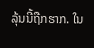ລຸ້ນນີ້ຖືກຮາກ. ໃນ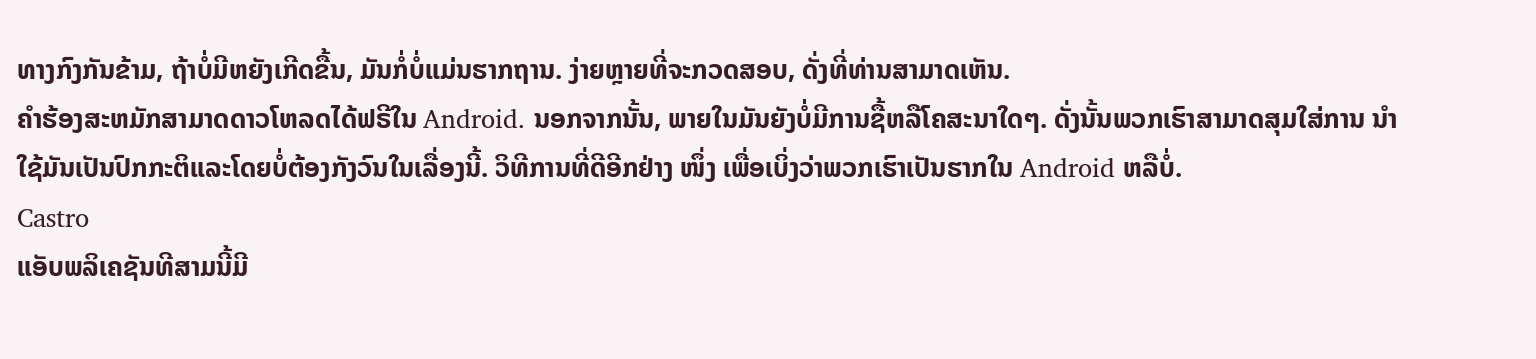ທາງກົງກັນຂ້າມ, ຖ້າບໍ່ມີຫຍັງເກີດຂື້ນ, ມັນກໍ່ບໍ່ແມ່ນຮາກຖານ. ງ່າຍຫຼາຍທີ່ຈະກວດສອບ, ດັ່ງທີ່ທ່ານສາມາດເຫັນ.
ຄໍາຮ້ອງສະຫມັກສາມາດດາວໂຫລດໄດ້ຟຣີໃນ Android. ນອກຈາກນັ້ນ, ພາຍໃນມັນຍັງບໍ່ມີການຊື້ຫລືໂຄສະນາໃດໆ. ດັ່ງນັ້ນພວກເຮົາສາມາດສຸມໃສ່ການ ນຳ ໃຊ້ມັນເປັນປົກກະຕິແລະໂດຍບໍ່ຕ້ອງກັງວົນໃນເລື່ອງນີ້. ວິທີການທີ່ດີອີກຢ່າງ ໜຶ່ງ ເພື່ອເບິ່ງວ່າພວກເຮົາເປັນຮາກໃນ Android ຫລືບໍ່.
Castro
ແອັບພລິເຄຊັນທີສາມນີ້ມີ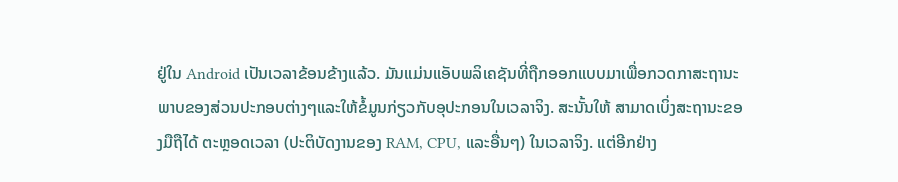ຢູ່ໃນ Android ເປັນເວລາຂ້ອນຂ້າງແລ້ວ. ມັນແມ່ນແອັບພລິເຄຊັນທີ່ຖືກອອກແບບມາເພື່ອກວດກາສະຖານະພາບຂອງສ່ວນປະກອບຕ່າງໆແລະໃຫ້ຂໍ້ມູນກ່ຽວກັບອຸປະກອນໃນເວລາຈິງ. ສະນັ້ນໃຫ້ ສາມາດເບິ່ງສະຖານະຂອງມືຖືໄດ້ ຕະຫຼອດເວລາ (ປະຕິບັດງານຂອງ RAM, CPU, ແລະອື່ນໆ) ໃນເວລາຈິງ. ແຕ່ອີກຢ່າງ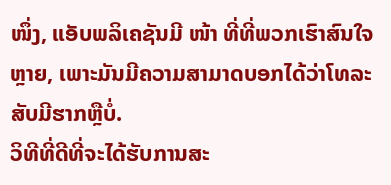ໜຶ່ງ, ແອັບພລິເຄຊັນມີ ໜ້າ ທີ່ທີ່ພວກເຮົາສົນໃຈຫຼາຍ, ເພາະມັນມີຄວາມສາມາດບອກໄດ້ວ່າໂທລະສັບມີຮາກຫຼືບໍ່.
ວິທີທີ່ດີທີ່ຈະໄດ້ຮັບການສະ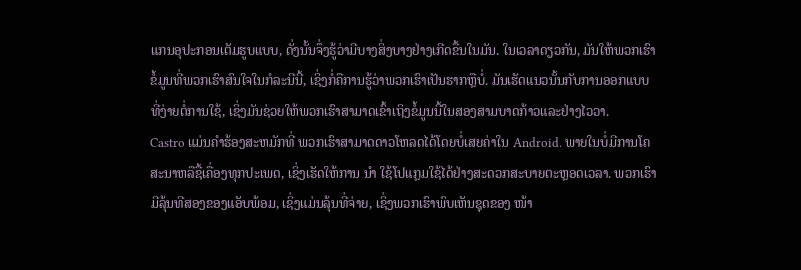ແກນອຸປະກອນເຕັມຮູບແບບ, ດັ່ງນັ້ນຈຶ່ງຮູ້ວ່າມີບາງສິ່ງບາງຢ່າງເກີດຂື້ນໃນມັນ. ໃນເວລາດຽວກັນ, ມັນໃຫ້ພວກເຮົາຂໍ້ມູນທີ່ພວກເຮົາສົນໃຈໃນກໍລະນີນີ້, ເຊິ່ງກໍ່ຄືການຮູ້ວ່າພວກເຮົາເປັນຮາກຫຼືບໍ່. ມັນເຮັດແນວນັ້ນກັບການອອກແບບທີ່ງ່າຍຕໍ່ການໃຊ້, ເຊິ່ງມັນຊ່ວຍໃຫ້ພວກເຮົາສາມາດເຂົ້າເຖິງຂໍ້ມູນນີ້ໃນສອງສາມບາດກ້າວແລະຢ່າງໄວວາ.
Castro ແມ່ນຄໍາຮ້ອງສະຫມັກທີ່ ພວກເຮົາສາມາດດາວໂຫລດໄດ້ໂດຍບໍ່ເສຍຄ່າໃນ Android. ພາຍໃນບໍ່ມີການໂຄສະນາຫລືຊື້ເຄື່ອງທຸກປະເພດ, ເຊິ່ງເຮັດໃຫ້ການ ນຳ ໃຊ້ໂປແກຼມໃຊ້ໄດ້ຢ່າງສະດວກສະບາຍຕະຫຼອດເວລາ. ພວກເຮົາມີລຸ້ນທີສອງຂອງແອັບພ້ອມ, ເຊິ່ງແມ່ນລຸ້ນທີ່ຈ່າຍ, ເຊິ່ງພວກເຮົາພົບເຫັນຊຸດຂອງ ໜ້າ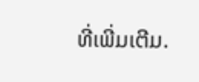ທີ່ເພີ່ມເຕີມ.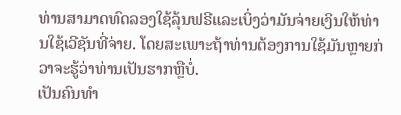ທ່ານສາມາດທົດລອງໃຊ້ລຸ້ນຟຣີແລະເບິ່ງວ່າມັນຈ່າຍເງິນໃຫ້ທ່ານໃຊ້ເວີຊັນທີ່ຈ່າຍ. ໂດຍສະເພາະຖ້າທ່ານຕ້ອງການໃຊ້ມັນຫຼາຍກ່ວາຈະຮູ້ວ່າທ່ານເປັນຮາກຫຼືບໍ່.
ເປັນຄົນທໍາ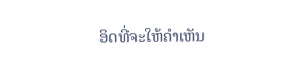ອິດທີ່ຈະໃຫ້ຄໍາເຫັນ